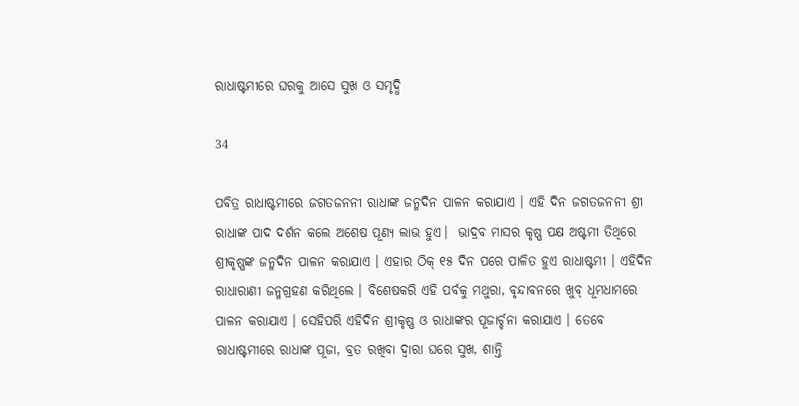ରାଧାଷ୍ଟମୀରେ ଘରକୁ ଆସେ ସୁଖ ଓ ସମୃଦ୍ଧି

34

ପବିତ୍ର ରାଧାଷ୍ଟମୀରେ ଜଗତଜନନୀ ରାଧାଙ୍କ ଜନ୍ମଦିନ ପାଳନ କରାଯାଏ । ଏହି ଦିନ ଜଗତଜନନୀ ଶ୍ରୀ ରାଧାଙ୍କ ପାଦ ଦର୍ଶନ କଲେ ଅଶେଷ ପୂଣ୍ୟ ଲାଭ ହୁଏ।  ଭାଦ୍ରବ ମାସର କୃଷ୍ଣ ପକ୍ଷ ଅଷ୍ଟମୀ ତିଥିରେ ଶ୍ରୀକୃଷ୍ଣଙ୍କ ଜନ୍ମଦିନ ପାଳନ କରାଯାଏ । ଏହାର ଠିକ୍ ୧୫ ଦିନ ପରେ ପାଳିତ ହୁଏ ରାଧାଷ୍ଟମୀ । ଏହିଦିନ ରାଧାରାଣୀ ଜନ୍ମଗ୍ରହଣ କରିଥିଲେ । ବିଶେଷକରି ଏହି ପର୍ବକୁ ମଥୁରା, ବୃନ୍ଦାବନରେ ଖୁବ୍ ଧୂମଧାମରେ ପାଳନ କରାଯାଏ । ସେହିପରି ଏହିଦିନ ଶ୍ରୀକୃଷ୍ଣ ଓ ରାଧାଙ୍କର ପୂଜାର୍ଚ୍ଚନା କରାଯାଏ । ତେବେ ରାଧାଷ୍ଟମୀରେ ରାଧାଙ୍କ ପୂଜା, ବ୍ରତ ରଖିବା ଦ୍ୱାରା ଘରେ ସୁଖ, ଶାନ୍ତି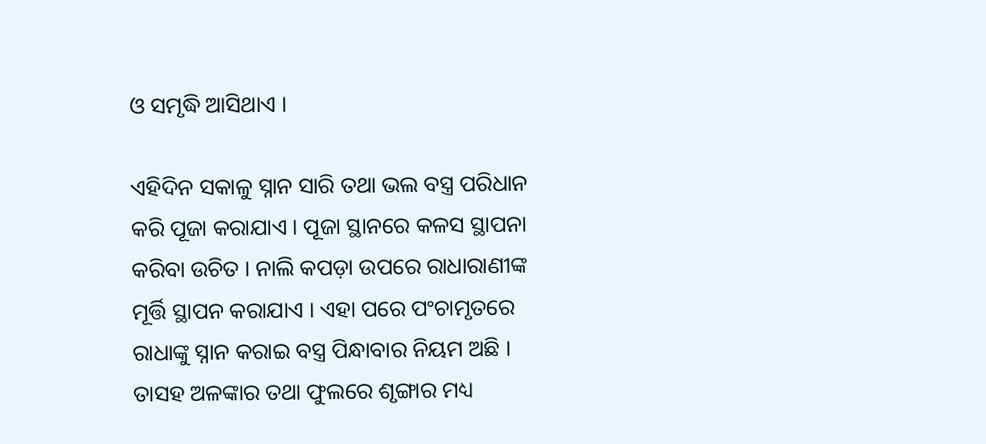ଓ ସମୃଦ୍ଧି ଆସିଥାଏ ।

ଏହିଦିନ ସକାଳୁ ସ୍ନାନ ସାରି ତଥା ଭଲ ବସ୍ତ୍ର ପରିଧାନ କରି ପୂଜା କରାଯାଏ । ପୂଜା ସ୍ଥାନରେ କଳସ ସ୍ଥାପନା କରିବା ଉଚିତ । ନାଲି କପଡ଼ା ଉପରେ ରାଧାରାଣୀଙ୍କ ମୂର୍ତ୍ତି ସ୍ଥାପନ କରାଯାଏ । ଏହା ପରେ ପଂଚାମୃତରେ ରାଧାଙ୍କୁ ସ୍ନାନ କରାଇ ବସ୍ତ୍ର ପିନ୍ଧାବାର ନିୟମ ଅଛି । ତାସହ ଅଳଙ୍କାର ତଥା ଫୁଲରେ ଶୃଙ୍ଗାର ମଧ୍ୟ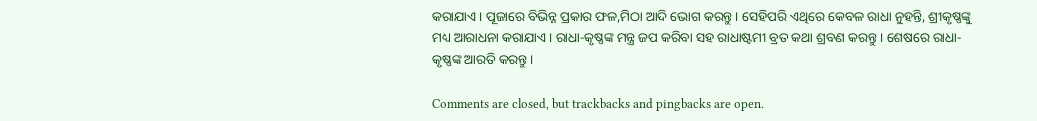କରାଯାଏ । ପୂଜାରେ ବିଭିନ୍ନ ପ୍ରକାର ଫଳ,ମିଠା ଆଦି ଭୋଗ କରନ୍ତୁ । ସେହିପରି ଏଥିରେ କେବଳ ରାଧା ନୁହନ୍ତି, ଶ୍ରୀକୃଷ୍ଣଙ୍କୁ ମଧ୍ୟ ଆରାଧନା କରାଯାଏ । ରାଧା-କୃଷ୍ଣଙ୍କ ମନ୍ତ୍ର ଜପ କରିବା ସହ ରାଧାଷ୍ଟମୀ ବ୍ରତ କଥା ଶ୍ରବଣ କରନ୍ତୁ । ଶେଷରେ ରାଧା-କୃଷ୍ଣଙ୍କ ଆରତି କରନ୍ତୁ ।

Comments are closed, but trackbacks and pingbacks are open.